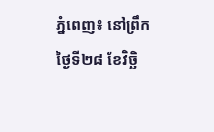ភ្នំពេញ៖ នៅព្រឹកថ្ងៃទី២៨ ខែវិច្ឆិ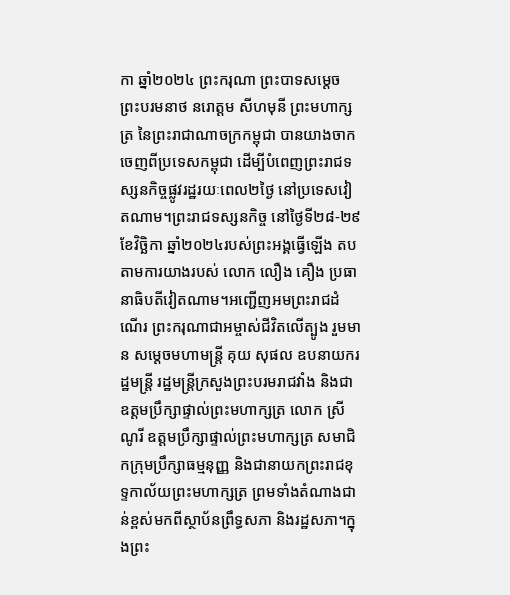កា ឆ្នាំ២០២៤ ព្រះករុណា ព្រះបាទសម្តេច ព្រះបរមនាថ នរោត្តម សីហមុនី ព្រះមហាក្សត្រ នៃព្រះរាជាណាចក្រកម្ពុជា បានយាងចាកចេញពីប្រទេសកម្ពុជា ដើម្បីបំពេញព្រះរាជទស្សនកិច្ចផ្លូវរដ្ឋរយៈពេល២ថ្ងៃ នៅប្រទេសវៀតណាម។ព្រះរាជទស្សនកិច្ច នៅថ្ងៃទី២៨-២៩ ខែវិច្ឆិកា ឆ្នាំ២០២៤របស់ព្រះអង្គធ្វើឡើង តបតាមការយាងរបស់ លោក លឿង គឿង ប្រធានាធិបតីវៀតណាម។អញ្ជើញអមព្រះរាជដំណើរ ព្រះករុណាជាអម្ចាស់ជីវិតលើត្បូង រួមមាន សម្តេចមហាមន្ត្រី គុយ សុផល ឧបនាយករដ្ឋមន្ត្រី រដ្ឋមន្ត្រីក្រសួងព្រះបរមរាជវាំង និងជាឧត្តមប្រឹក្សាផ្ទាល់ព្រះមហាក្សត្រ លោក ស្រី ណូរី ឧត្តមប្រឹក្សាផ្ទាល់ព្រះមហាក្សត្រ សមាជិកក្រុមប្រឹក្សាធម្មនុញ្ញ និងជានាយកព្រះរាជខុទ្ទកាល័យព្រះមហាក្សត្រ ព្រមទាំងតំណាងជាន់ខ្ពស់មកពីស្ថាប័នព្រឹទ្ធសភា និងរដ្ឋសភា។ក្នុងព្រះ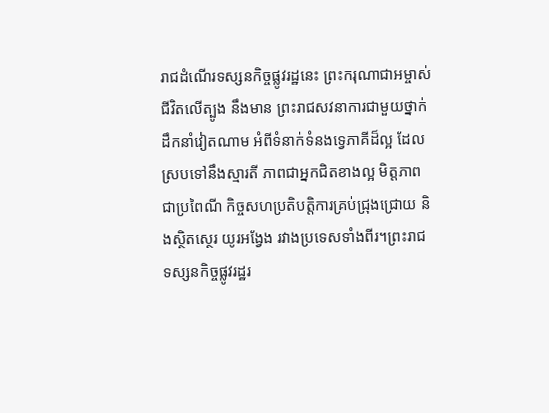រាជដំណើរទស្សនកិច្ចផ្លូវរដ្ឋនេះ ព្រះករុណាជាអម្ចាស់ជីវិតលើត្បូង នឹងមាន ព្រះរាជសវនាការជាមួយថ្នាក់ដឹកនាំវៀតណាម អំពីទំនាក់ទំនងទ្វេភាគីដ៏ល្អ ដែលស្របទៅនឹងស្មារតី ភាពជាអ្នកជិតខាងល្អ មិត្តភាពជាប្រពៃណី កិច្ចសហប្រតិបត្តិការគ្រប់ជ្រុងជ្រោយ និងស្ថិតស្ថេរ យូរអង្វែង រវាងប្រទេសទាំងពីរ។ព្រះរាជទស្សនកិច្ចផ្លូវរដ្ឋរ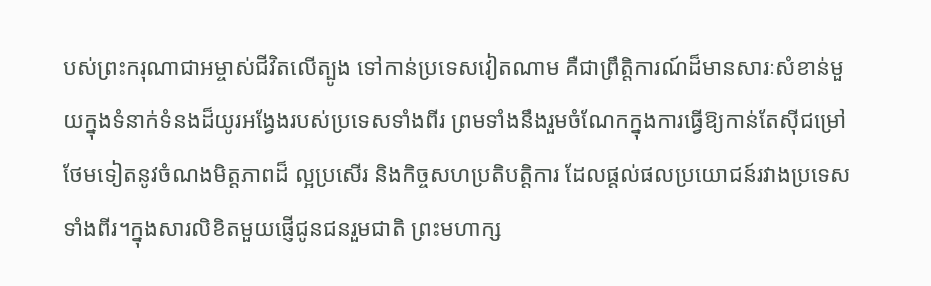បស់ព្រះករុណាជាអម្ចាស់ជីវិតលើត្បូង ទៅកាន់ប្រទេសវៀតណាម គឺជាព្រឹត្តិការណ៍ដ៏មានសារៈសំខាន់មួយក្នុងទំនាក់ទំនងដ៏យូរអង្វែងរបស់ប្រទេសទាំងពីរ ព្រមទាំងនឹងរួមចំណែកក្នុងការធ្វើឱ្យកាន់តែស៊ីជម្រៅថែមទៀតនូវចំណងមិត្តភាពដ៏ ល្អប្រសើរ និងកិច្ចសហប្រតិបត្តិការ ដែលផ្ដល់ផលប្រយោជន៍រវាងប្រទេសទាំងពីរ។ក្នុងសារលិខិតមួយផ្ញើជូនជនរួមជាតិ ព្រះមហាក្ស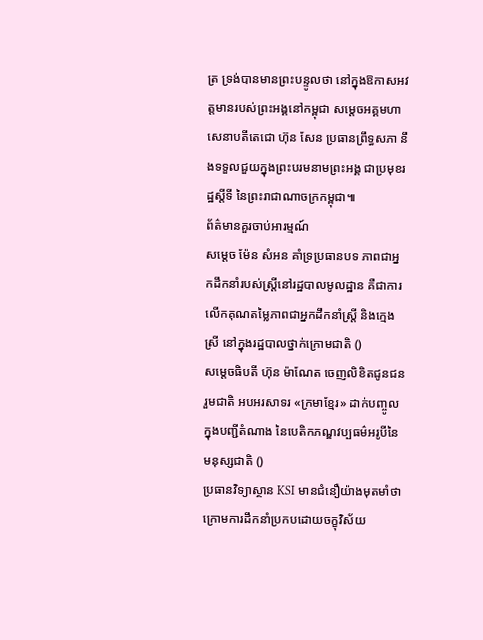ត្រ ទ្រង់បានមានព្រះបន្ទូលថា នៅក្នុងឱកាសអវត្តមានរបស់ព្រះអង្គនៅកម្ពុជា សម្តេចអគ្គមហាសេនាបតីតេជោ ហ៊ុន សែន ប្រធានព្រឹទ្ធសភា នឹងទទួលជួយក្នុងព្រះបរមនាមព្រះអង្គ ជាប្រមុខរដ្ឋស្តីទី នៃព្រះរាជាណាចក្រកម្ពុជា៕
ព័ត៌មានគួរចាប់អារម្មណ៍
សម្តេច ម៉ែន សំអន គាំទ្រប្រធានបទ ភាពជាអ្នកដឹកនាំរបស់ស្ត្រីនៅរដ្ឋបាលមូលដ្ឋាន គឺជាការលើកគុណតម្លៃភាពជាអ្នកដឹកនាំស្ត្រី និងក្មេងស្រី នៅក្នុងរដ្ឋបាលថ្នាក់ក្រោមជាតិ ()
សម្តេចធិបតី ហ៊ុន ម៉ាណែត ចេញលិខិតជូនជនរួមជាតិ អបអរសាទរ «ក្រមាខ្មែរ» ដាក់បញ្ចូលក្នុងបញ្ជីតំណាង នៃបេតិកភណ្ឌវប្បធម៌អរូបីនៃមនុស្សជាតិ ()
ប្រធានវិទ្យាស្ថាន KSI មានជំនឿយ៉ាងមុតមាំថា ក្រោមការដឹកនាំប្រកបដោយចក្ខុវិស័យ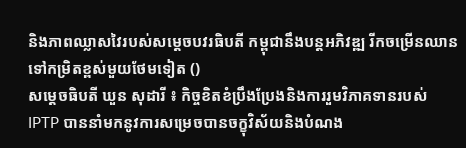និងភាពឈ្លាសវៃរបស់សម្ដេចបវរធិបតី កម្ពុជានឹងបន្តអភិវឌ្ឍ រីកចម្រើនឈានទៅកម្រិតខ្ពស់មួយថែមទៀត ()
សម្តេចធិបតី ឃួន សុដារី ៖ កិច្ចខិតខំប្រឹងប្រែងនិងការរួមវិភាគទានរបស់ IPTP បាននាំមកនូវការសម្រេចបានចក្ខុវិស័យនិងបំណង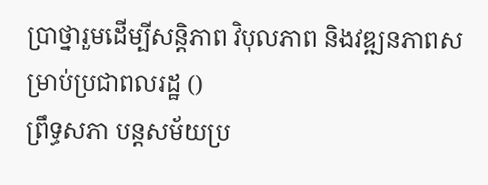ប្រាថ្នារួមដើម្បីសន្តិភាព វិបុលភាព និងវឌ្ឍនភាពសម្រាប់ប្រជាពលរដ្ឋ ()
ព្រឹទ្ធសភា បន្តសម័យប្រ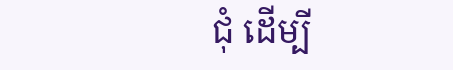ជុំ ដើម្បី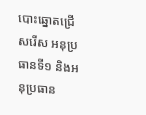បោះឆ្នោតជ្រើសរើស អនុប្រធានទី១ និងអនុប្រធាន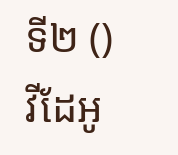ទី២ ()
វីដែអូ